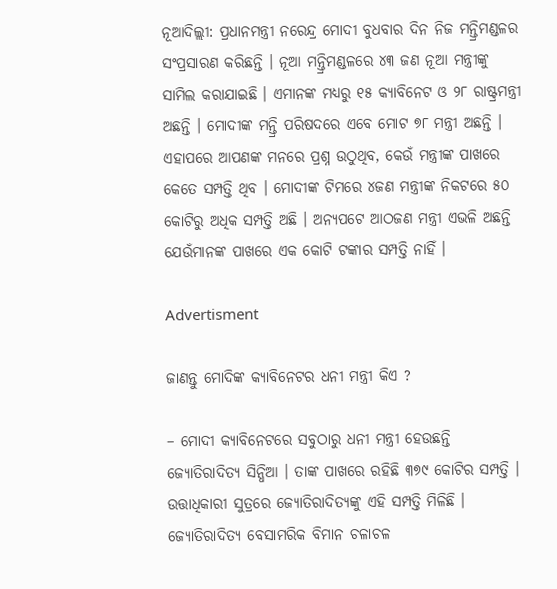ନୂଆଦିଲ୍ଲୀ: ପ୍ରଧାନମନ୍ତ୍ରୀ ନରେନ୍ଦ୍ର ମୋଦୀ ବୁଧବାର ଦିନ ନିଜ ମନ୍ତ୍ରିମଣ୍ଡଳର ସଂପ୍ରସାରଣ କରିଛନ୍ତି । ନୂଆ ମନ୍ତ୍ରିମଣ୍ଡଳରେ ୪୩ ଜଣ ନୂଆ ମନ୍ତ୍ରୀଙ୍କୁ ସାମିଲ କରାଯାଇଛି । ଏମାନଙ୍କ ମଧ୍ୟରୁ ୧୫ କ୍ୟାବିନେଟ ଓ ୨୮ ରାଷ୍ଟ୍ରମନ୍ତ୍ରୀ ଅଛନ୍ତି । ମୋଦୀଙ୍କ ମନ୍ତ୍ରି ପରିଷଦରେ ଏବେ ମୋଟ ୭୮ ମନ୍ତ୍ରୀ ଅଛନ୍ତି । ଏହାପରେ ଆପଣଙ୍କ ମନରେ ପ୍ରଶ୍ନ ଉଠୁଥିବ, କେଉଁ ମନ୍ତ୍ରୀଙ୍କ ପାଖରେ କେତେ ସମ୍ପତ୍ତି ଥିବ । ମୋଦୀଙ୍କ ଟିମରେ ୪ଜଣ ମନ୍ତ୍ରୀଙ୍କ ନିକଟରେ ୫୦ କୋଟିରୁ ଅଧିକ ସମ୍ପତ୍ତି ଅଛି । ଅନ୍ୟପଟେ ଆଠଜଣ ମନ୍ତ୍ରୀ ଏଭଳି ଅଛନ୍ତି ଯେଉଁମାନଙ୍କ ପାଖରେ ଏକ କୋଟି ଟଙ୍କାର ସମ୍ପତ୍ତି ନାହିଁ ।

Advertisment

ଜାଣନ୍ତୁ ମୋଦିଙ୍କ କ୍ୟାବିନେଟର ଧନୀ ମନ୍ତ୍ରୀ କିଏ ?

– ମୋଦୀ କ୍ୟାବିନେଟରେ ସବୁଠାରୁ ଧନୀ ମନ୍ତ୍ରୀ ହେଉଛନ୍ତି ଜ୍ୟୋତିରାଦିତ୍ୟ ସିନ୍ଧିଆ । ତାଙ୍କ ପାଖରେ ରହିଛି ୩୭୯ କୋଟିର ସମ୍ପତ୍ତି । ଉତ୍ତାଧିକାରୀ ସୁତ୍ରରେ ଜ୍ୟୋତିରାଦିତ୍ୟଙ୍କୁ ଏହି ସମ୍ପତ୍ତି ମିଳିଛି । ଜ୍ୟୋତିରାଦିତ୍ୟ ବେସାମରିକ ବିମାନ ଚଳାଚଳ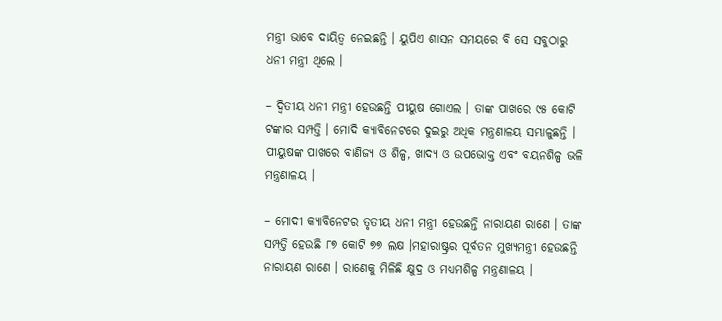ମନ୍ତ୍ରୀ ଭାବେ ଦାୟିତ୍ୱ ନେଇଛନ୍ତି । ୟୁପିଏ ଶାସନ ସମୟରେ ବି ସେ ସବୁଠାରୁ ଧନୀ ମନ୍ତ୍ରୀ ଥିଲେ ।

– ଦ୍ୱିତୀୟ ଧନୀ ମନ୍ତ୍ରୀ ହେଉଛନ୍ତି ପୀୟୁଷ ଗୋଏଲ । ତାଙ୍କ ପାଖରେ ୯୫ କୋଟି ଟଙ୍କାର ସମ୍ପତ୍ତି । ମୋଦି କ୍ୟାବିନେଟରେ ଦୁଇରୁ ଅଧିକ ମନ୍ତ୍ରଣାଳୟ ସମ୍ଭାଳୁଛନ୍ତି । ପୀୟୁଷଙ୍କ ପାଖରେ ବାଣିଜ୍ୟ ଓ ଶିଳ୍ପ, ଖାଦ୍ୟ ଓ ଉପଭୋକ୍ତ ଏବଂ ବୟନଶିଳ୍ପ ଭଳି ମନ୍ତ୍ରଣାଳୟ ।

– ମୋଦୀ କ୍ୟାବିନେଟର ତୃତୀୟ ଧନୀ ମନ୍ତ୍ରୀ ହେଉଛନ୍ତି ନାରାୟଣ ରାଣେ । ତାଙ୍କ ସମ୍ପତ୍ତି ହେଉଛି ୮୭ କୋଟି ୭୭ ଲକ୍ଷ ।ମହାରାଷ୍ଟ୍ରର ପୂର୍ବତନ ମୁଖ୍ୟମନ୍ତ୍ରୀ ହେଉଛନ୍ତି ନାରାୟଣ ରାଣେ । ରାଣେକୁ ମିଳିଛି କ୍ଷୁଦ୍ର ଓ ମଧ୍ୟମଶିଳ୍ପ ମନ୍ତ୍ରଣାଳୟ ।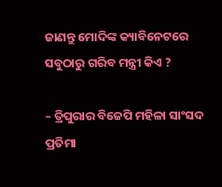ଜାଣନ୍ତୁ ମୋଦିଙ୍କ କ୍ୟାବିନେଟରେ ସବୁଠାରୁ ଗରିବ ମନ୍ତ୍ରୀ କିଏ ?

– ତ୍ରିପୁରାର ବିଜେପି ମହିଳା ସାଂସଦ ପ୍ରତିମା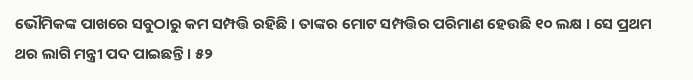ଭୌମିକଙ୍କ ପାଖରେ ସବୁଠାରୁ କମ ସମ୍ପତ୍ତି ରହିଛି । ତାଙ୍କର ମୋଟ ସମ୍ପତ୍ତିର ପରିମାଣ ହେଉଛି ୧୦ ଲକ୍ଷ । ସେ ପ୍ରଥମ ଥର ଲାଗି ମନ୍ତ୍ରୀ ପଦ ପାଇଛନ୍ତି । ୫୨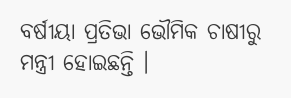ବର୍ଷୀୟା ପ୍ରତିଭା ଭୌମିକ ଚାଷୀରୁ ମନ୍ତ୍ରୀ ହୋଇଛନ୍ତି ।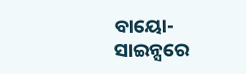ବାୟୋ-ସାଇନ୍ସରେ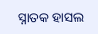ସ୍ନାତକ ହାସଲ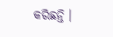କରିଛନ୍ତି ।